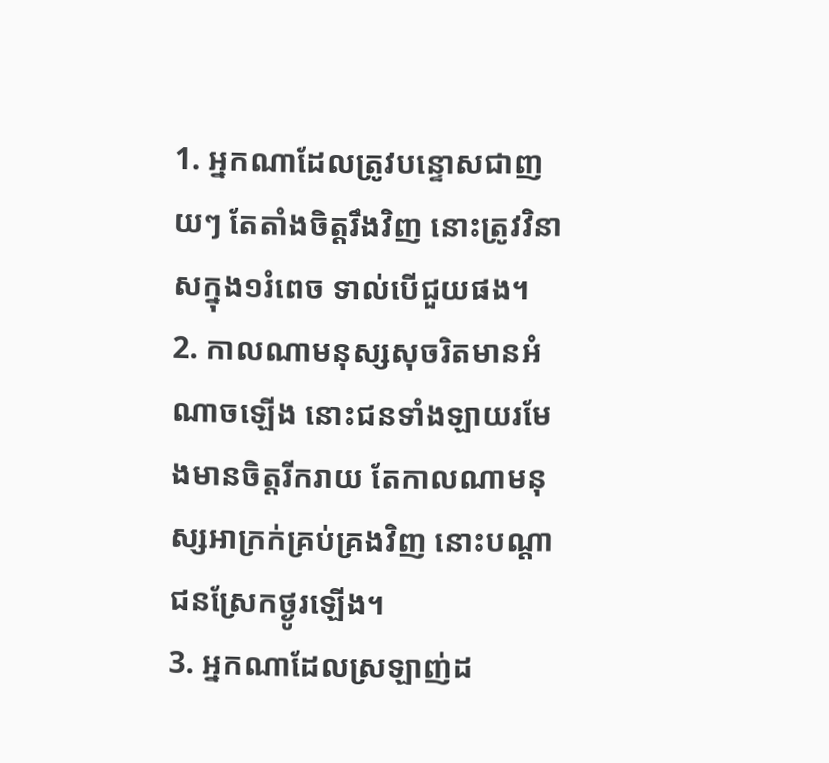1. អ្នកណាដែលត្រូវបន្ទោសជាញយៗ តែតាំងចិត្តរឹងវិញ នោះត្រូវវិនាសក្នុង១រំពេច ទាល់បើជួយផង។
2. កាលណាមនុស្សសុចរិតមានអំណាចឡើង នោះជនទាំងឡាយរមែងមានចិត្តរីករាយ តែកាលណាមនុស្សអាក្រក់គ្រប់គ្រងវិញ នោះបណ្តាជនស្រែកថ្ងូរឡើង។
3. អ្នកណាដែលស្រឡាញ់ដ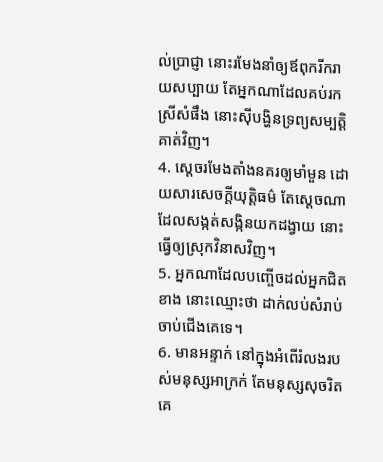ល់ប្រាជ្ញា នោះរមែងនាំឲ្យឪពុករីករាយសប្បាយ តែអ្នកណាដែលគប់រកស្រីសំផឹង នោះស៊ីបង្ហិនទ្រព្យសម្បត្តិគាត់វិញ។
4. ស្តេចរមែងតាំងនគរឲ្យមាំមួន ដោយសារសេចក្តីយុត្តិធម៌ តែស្តេចណាដែលសង្កត់សង្កិនយកដង្វាយ នោះធ្វើឲ្យស្រុកវិនាសវិញ។
5. អ្នកណាដែលបញ្ចើចដល់អ្នកជិតខាង នោះឈ្មោះថា ដាក់លប់សំរាប់ចាប់ជើងគេទេ។
6. មានអន្ទាក់ នៅក្នុងអំពើរំលងរបស់មនុស្សអាក្រក់ តែមនុស្សសុចរិតគេ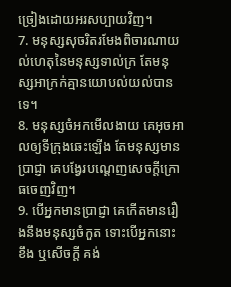ច្រៀងដោយអរសប្បាយវិញ។
7. មនុស្សសុចរិតរមែងពិចារណាយល់ហេតុនៃមនុស្សទាល់ក្រ តែមនុស្សអាក្រក់គ្មានយោបល់យល់បានទេ។
8. មនុស្សចំអកមើលងាយ គេអុចអាលឲ្យទីក្រុងឆេះឡើង តែមនុស្សមានប្រាជ្ញា គេបង្វែរបណ្តេញសេចក្តីក្រោធចេញវិញ។
9. បើអ្នកមានប្រាជ្ញា គេកើតមានរឿងនឹងមនុស្សចំកួត ទោះបើអ្នកនោះខឹង ឬសើចក្តី គង់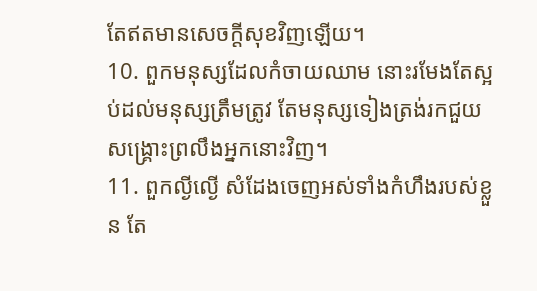តែឥតមានសេចក្តីសុខវិញឡើយ។
10. ពួកមនុស្សដែលកំចាយឈាម នោះរមែងតែស្អប់ដល់មនុស្សត្រឹមត្រូវ តែមនុស្សទៀងត្រង់រកជួយសង្គ្រោះព្រលឹងអ្នកនោះវិញ។
11. ពួកល្ងីល្ងើ សំដែងចេញអស់ទាំងកំហឹងរបស់ខ្លួន តែ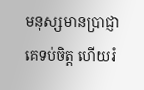មនុស្សមានប្រាជ្ញាគេទប់ចិត្ត ហើយរំ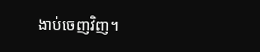ងាប់ចេញវិញ។